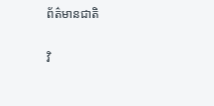ព័ត៌មានជាតិ

វិ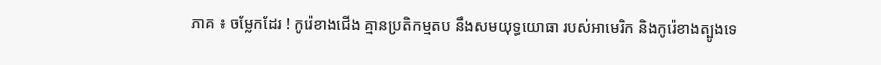ភាគ ៖ ចម្លែកដែរ ! កូរ៉េខាងជើង គ្មានប្រតិកម្មតប នឹងសមយុទ្ធយោធា របស់អាមេរិក និងកូរ៉េខាងត្បូងទេ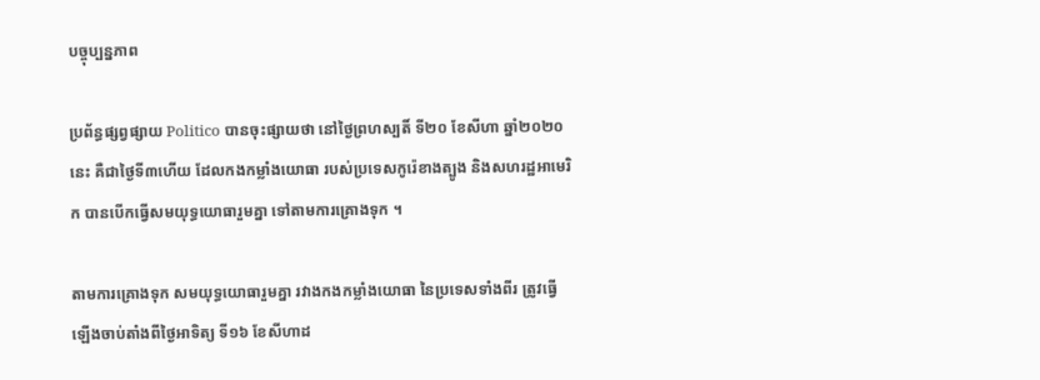បច្ចុប្បន្នភាព

ប្រព័ន្ធផ្សព្វផ្សាយ Politico បានចុះផ្សាយថា នៅថ្ងៃព្រហស្បតិ៍ ទី២០ ខែសីហា ឆ្នាំ២០២០នេះ គឺជាថ្ងៃទី៣ហើយ ដែលកងកម្លាំងយោធា របស់ប្រទេសកូរ៉េខាងត្បូង និងសហរដ្ឋអាមេរិក បានបើកធ្វើសមយុទ្ធយោធារួមគ្នា ទៅតាមការគ្រោងទុក ។

តាមការគ្រោងទុក សមយុទ្ធយោធារួមគ្នា រវាងកងកម្លាំងយោធា នៃប្រទេសទាំងពីរ ត្រូវធ្វើឡើងចាប់តាំងពីថ្ងៃអាទិត្យ ទី១៦ ខែសីហាដ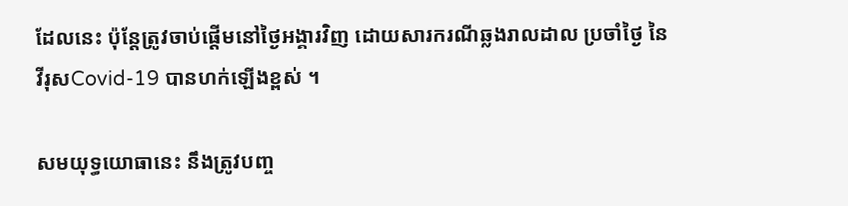ដែលនេះ ប៉ុន្តែត្រូវចាប់ផ្តើមនៅថ្ងៃអង្គារវិញ ដោយសារករណីឆ្លងរាលដាល ប្រចាំថ្ងៃ នៃវីរុសCovid-19 បានហក់ឡើងខ្ពស់ ។

សមយុទ្ធយោធានេះ នឹងត្រូវបញ្ច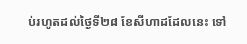ប់រហូតដល់ថ្ងៃទី២៨ ខែសីហាដដែលនេះ ទៅ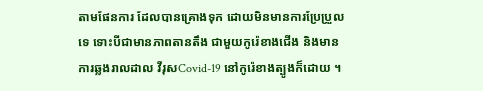តាមផែនការ ដែលបានគ្រោងទុក ដោយមិនមានការប្រែប្រួលទេ ទោះបីជាមានភាពតានតឹង ជាមួយកូរ៉េខាងជើង និងមានការឆ្លងរាលដាល វីរុសCovid-19 នៅកូរ៉េខាងត្បូងក៏ដោយ ។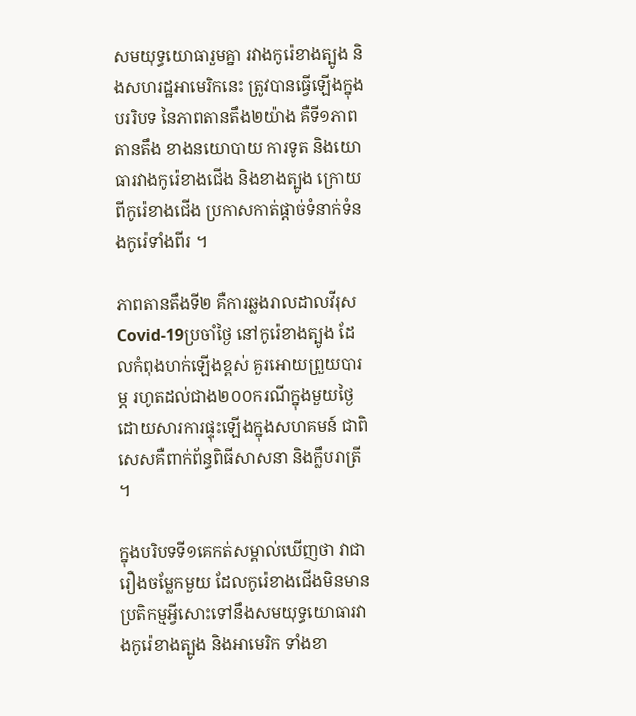សមយុទ្ធយោធារួមគ្នា រវាងកូរ៉េខាងត្បូង និងសហរដ្ឋអាមេរិកនេះ ត្រូវបានធ្វើឡើងក្នុងបររិបទ នៃភាពតានតឹង២យ៉ាង គឺទី១ភាពតានតឹង ខាងនយោបាយ ការទូត និងយោធារវាងកូរ៉េខាងជើង និងខាងត្បូង ក្រោយពីកូរ៉េខាងជើង ប្រកាសកាត់ផ្តាច់ទំនាក់ទំនងកូរ៉េទាំងពីរ ។

ភាពតានតឹងទី២ គឺការឆ្លងរាលដាលវីរុសCovid-19ប្រចាំថ្ងៃ នៅកូរ៉េខាងត្បូង ដែលកំពុងហក់ឡើងខ្ពស់ គួរអោយព្រួយបារម្ភ រហូតដល់ជាង២០០ករណីក្នុងមួយថ្ងៃ ដោយសារការផ្ទុះឡើងក្នុងសហគមន៍ ជាពិសេសគឺពាក់ព័ន្ធពិធីសាសនា និងក្លឹបរាត្រី ។

ក្នុងបរិបទទី១គេកត់សម្គាល់ឃើញថា វាជារឿងចម្លែកមួយ ដែលកូរ៉េខាងជើងមិនមានប្រតិកម្មអ្វីសោះទៅនឹងសមយុទ្ធយោធារវាងកូរ៉េខាងត្បូង និងអាមេរិក ទាំងខា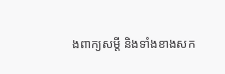ងពាក្យសម្តី និងទាំងខាងសក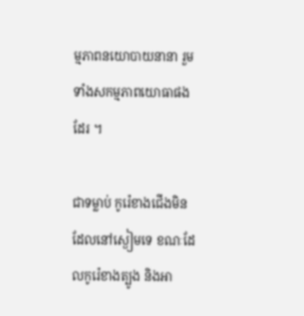ម្មភាពនយោបាយនានា រួមទាំងសកម្មភាពយោធាផងដែរ ។

ជាទម្លាប់ កូរ៉េខាងជើងមិនដែលនៅស្ងៀមទេ ខណៈដែលកូរ៉េខាងត្បូង និងអា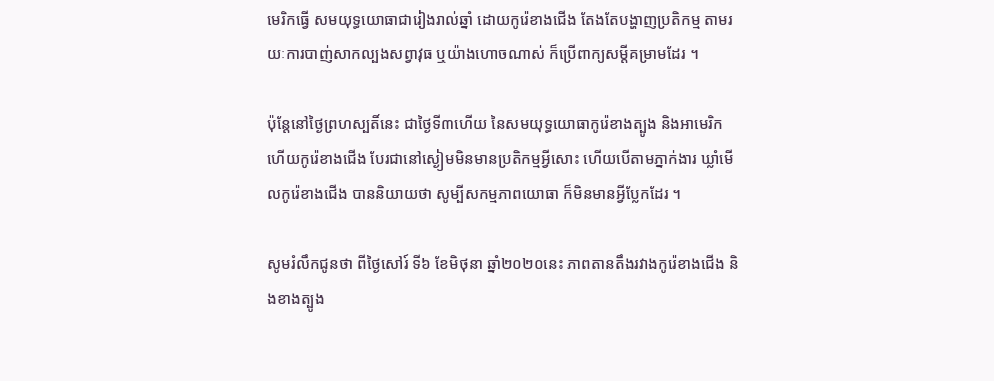មេរិកធ្វើ សមយុទ្ធយោធាជារៀងរាល់ឆ្នាំ ដោយកូរ៉េខាងជើង តែងតែបង្ហាញប្រតិកម្ម តាមរយៈការបាញ់សាកល្បងសព្វាវុធ ឬយ៉ាងហោចណាស់ ក៏ប្រើពាក្យសម្តីគម្រាមដែរ ។

ប៉ុន្តែនៅថ្ងៃព្រហស្បតិ៍នេះ ជាថ្ងៃទី៣ហើយ នៃសមយុទ្ធយោធាកូរ៉េខាងត្បូង និងអាមេរិក ហើយកូរ៉េខាងជើង បែរជានៅស្ងៀមមិនមានប្រតិកម្មអ្វីសោះ ហើយបើតាមភ្នាក់ងារ ឃ្លាំមើលកូរ៉េខាងជើង បាននិយាយថា សូម្បីសកម្មភាពយោធា ក៏មិនមានអ្វីប្លែកដែរ ។

សូមរំលឹកជូនថា ពីថ្ងៃសៅរ៍ ទី៦ ខែមិថុនា ឆ្នាំ២០២០នេះ ភាពតានតឹងរវាងកូរ៉េខាងជើង និងខាងត្បូង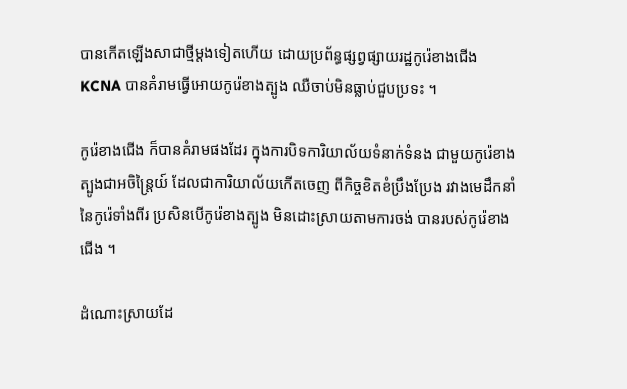បានកើតឡើងសាជាថ្មីម្តងទៀតហើយ ដោយប្រព័ន្ធផ្សព្វផ្សាយរដ្ឋកូរ៉េខាងជើង KCNA បានគំរាមធ្វើអោយកូរ៉េខាងត្បូង ឈឺចាប់មិនធ្លាប់ជួបប្រទះ ។

កូរ៉េខាងជើង ក៏បានគំរាមផងដែរ ក្នុងការបិទការិយាល័យទំនាក់ទំនង ជាមួយកូរ៉េខាងត្បូងជាអចិន្ត្រៃយ៍ ដែលជាការិយាល័យកើតចេញ ពីកិច្ចខិតខំប្រឹងប្រែង រវាងមេដឹកនាំនៃកូរ៉េទាំងពីរ ប្រសិនបើកូរ៉េខាងត្បូង មិនដោះស្រាយតាមការចង់ បានរបស់កូរ៉េខាងជើង ។

ដំណោះស្រាយដែ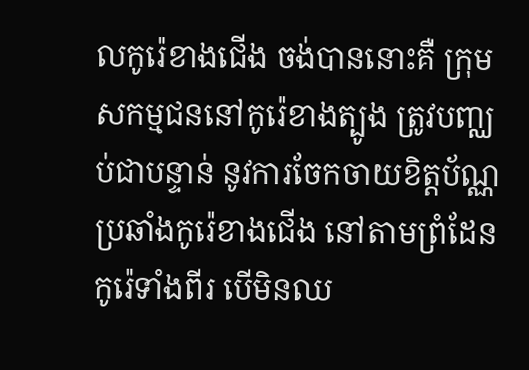លកូរ៉េខាងជើង ចង់បាននោះគឺ ក្រុមសកម្មជននៅកូរ៉េខាងត្បូង ត្រូវបញ្ឈប់ជាបន្ទាន់ នូវការចែកចាយខិត្តប័ណ្ណប្រឆាំងកូរ៉េខាងជើង នៅតាមព្រំដែនកូរ៉េទាំងពីរ បើមិនឈ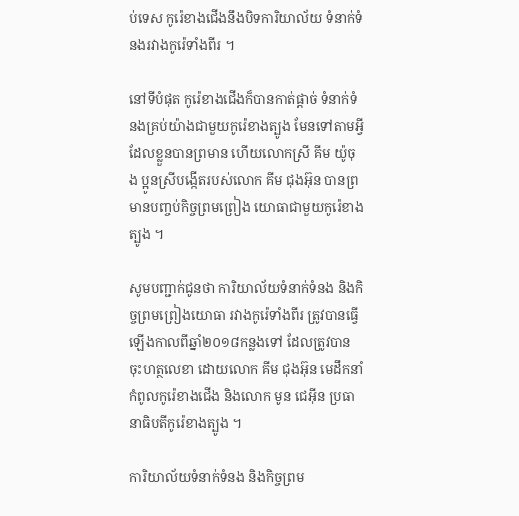ប់ទេស កូរ៉េខាងជើងនឹងបិទការិយាល័យ ទំនាក់ទំនងរវាងកូរ៉េទាំងពីរ ។

នៅទីបំផុត កូរ៉េខាងជើងក៏បានកាត់ផ្តាច់ ទំនាក់ទំនងគ្រប់យ៉ាងជាមួយកូរ៉េខាងត្បូង មែនទៅតាមអ្វីដែលខ្លួនបានព្រមាន ហើយលោកស្រី គីម យ៉ូចុង ប្អូនស្រីបង្កើតរបស់លោក គីម ជុងអ៊ុន បានព្រមានបញ្ចប់កិច្ចព្រមព្រៀង យោធាជាមួយកូរ៉េខាងត្បូង ។

សូមបញ្ជាក់ជូនថា ការិយាល័យទំនាក់ទំនង និងកិច្ចព្រមព្រៀងយោធា រវាងកូរ៉េទាំងពីរ ត្រូវបានធ្វើឡើងកាលពីឆ្នាំ២០១៨កន្លងទៅ ដែលត្រូវបានចុះហត្ថលេខា ដោយលោក គីម ជុងអ៊ុន មេដឹកនាំកំពូលកូរ៉េខាងជើង និងលោក មូន ជេអ៊ីន ប្រធានាធិបតីកូរ៉េខាងត្បូង ។

ការិយាល័យទំនាក់ទំនង និងកិច្ចព្រម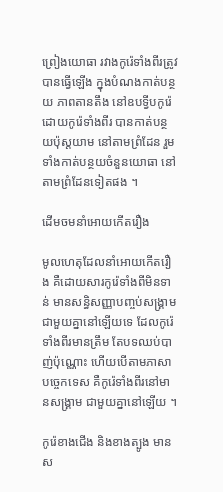ព្រៀងយោធា រវាងកូរ៉េទាំងពីរត្រូវបានធ្វើឡើង ក្នុងបំណងកាត់បន្ថយ ភាពតានតឹង នៅឧបទ្វីបកូរ៉េ ដោយកូរ៉េទាំងពីរ បានកាត់បន្ថយប៉ុស្តយាម នៅតាមព្រំដែន រួមទាំងកាត់បន្ថយចំនួនយោធា នៅតាមព្រំដែនទៀតផង ។

ដើមចមនាំអោយកើតរឿង

មូលហេតុដែលនាំអោយកើតរឿង គឺដោយសារកូរ៉េទាំងពីមិនទាន់ មានសន្ធិសញ្ញាបញ្ចប់សង្គ្រាម ជាមួយគ្នានៅឡើយទេ ដែលកូរ៉េទាំងពីរមានត្រឹម តែបទឈប់បាញ់ប៉ុណ្ណោះ ហើយបើតាមភាសាបច្ចេកទេស គឺកូរ៉េទាំងពីរនៅមានសង្គ្រាម ជាមួយគ្នានៅឡើយ ។

កូរ៉េខាងជើង និងខាងត្បូង មានស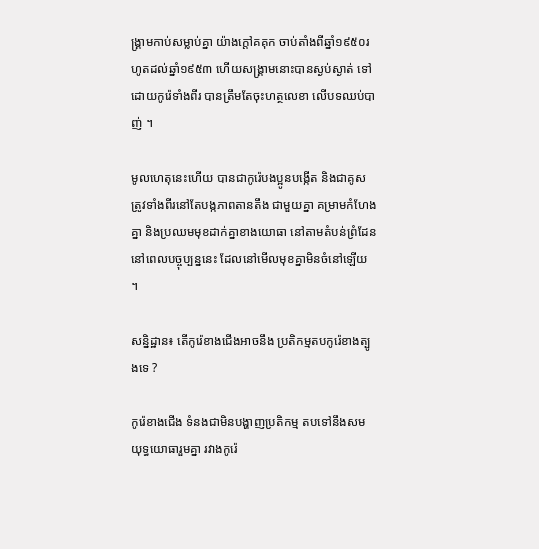ង្គ្រាមកាប់សម្លាប់គ្នា យ៉ាងក្តៅគគុក ចាប់តាំងពីឆ្នាំ១៩៥០រហូតដល់ឆ្នាំ១៩៥៣ ហើយសង្គ្រាមនោះបានស្ងប់ស្ងាត់ ទៅដោយកូរ៉េទាំងពីរ បានត្រឹមតែចុះហត្ថលេខា លើបទឈប់បាញ់ ។

មូលហេតុនេះហើយ បានជាកូរ៉េបងប្អូនបង្កើត និងជាគូសត្រូវទាំងពីរនៅតែបង្កភាពតានតឹង ជាមួយគ្នា គម្រាមកំហែងគ្នា និងប្រឈមមុខដាក់គ្នាខាងយោធា នៅតាមតំបន់ព្រំដែននៅពេលបច្ចុប្បន្ននេះ ដែលនៅមើលមុខគ្នាមិនចំនៅឡើយ ។

សន្និដ្ឋាន៖ តើកូរ៉េខាងជើងអាចនឹង ប្រតិកម្មតបកូរ៉េខាងត្បូងទេ ?

កូរ៉េខាងជើង ទំនងជាមិនបង្ហាញប្រតិកម្ម តបទៅនឹងសមយុទ្ធយោធារួមគ្នា រវាងកូរ៉េ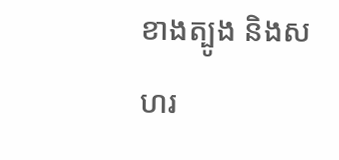ខាងត្បូង និងសហរ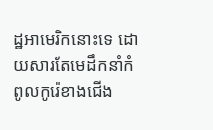ដ្ឋអាមេរិកនោះទេ ដោយសារតែមេដឹកនាំកំពូលកូរ៉េខាងជើង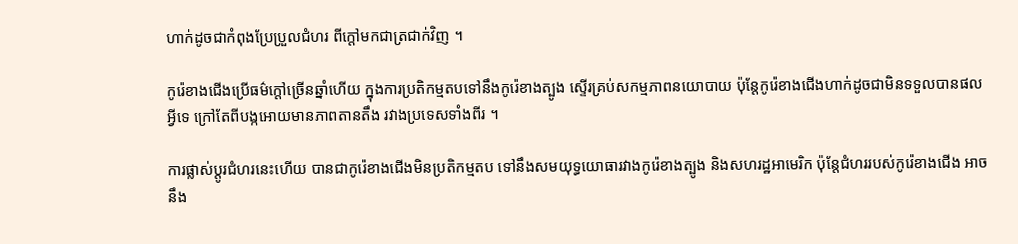ហាក់ដូចជាកំពុងប្រែប្រួលជំហរ ពីក្តៅមកជាត្រជាក់វិញ ។

កូរ៉េខាងជើងប្រើធម៌ក្តៅច្រើនឆ្នាំហើយ ក្នុងការប្រតិកម្មតបទៅនឹងកូរ៉េខាងត្បូង ស្ទើរគ្រប់សកម្មភាពនយោបាយ ប៉ុន្តែកូរ៉េខាងជើងហាក់ដូចជាមិនទទួលបានផលអ្វីទេ ក្រៅតែពីបង្កអោយមានភាពតានតឹង រវាងប្រទេសទាំងពីរ ។

ការផ្លាស់ប្តូរជំហរនេះហើយ បានជាកូរ៉េខាងជើងមិនប្រតិកម្មតប ទៅនឹងសមយុទ្ធយោធារវាងកូរ៉េខាងត្បូង និងសហរដ្ឋអាមេរិក ប៉ុន្តែជំហររបស់កូរ៉េខាងជើង អាចនឹង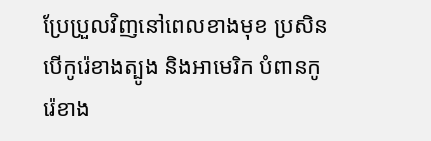ប្រែប្រួលវិញនៅពេលខាងមុខ ប្រសិនបើកូរ៉េខាងត្បូង និងអាមេរិក បំពានកូរ៉េខាង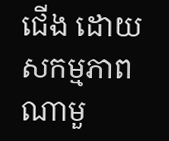ជើង ដោយសកម្មភាពណាមួ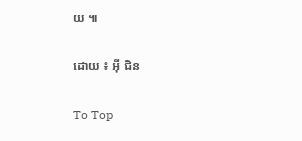យ ៕

ដោយ ៖ អ៊ី ជិន

To Top